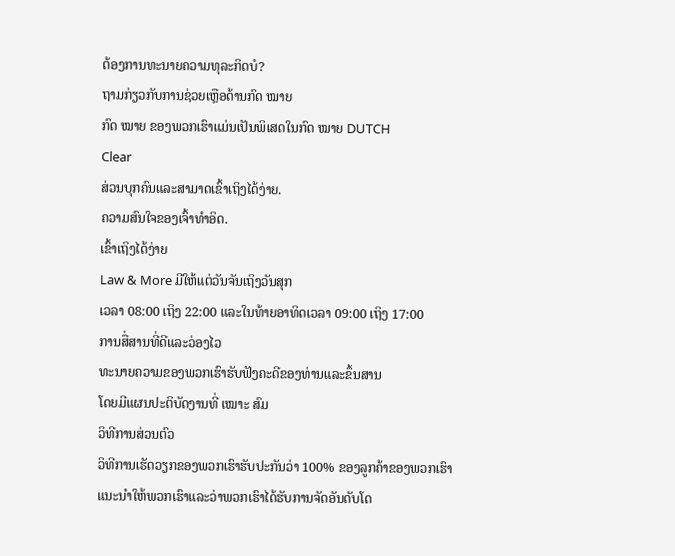ຕ້ອງການທະນາຍຄວາມທຸລະກິດບໍ?
ຖາມກ່ຽວກັບການຊ່ວຍເຫຼືອດ້ານກົດ ໝາຍ
ກົດ ໝາຍ ຂອງພວກເຮົາແມ່ນເປັນພິເສດໃນກົດ ໝາຍ DUTCH
Clear
ສ່ວນບຸກຄົນແລະສາມາດເຂົ້າເຖິງໄດ້ງ່າຍ.
ຄວາມສົນໃຈຂອງເຈົ້າທໍາອິດ.
ເຂົ້າເຖິງໄດ້ງ່າຍ
Law & More ມີໃຫ້ແຕ່ວັນຈັນເຖິງວັນສຸກ
ເວລາ 08:00 ເຖິງ 22:00 ແລະໃນທ້າຍອາທິດເວລາ 09:00 ເຖິງ 17:00
ການສື່ສານທີ່ດີແລະວ່ອງໄວ
ທະນາຍຄວາມຂອງພວກເຮົາຮັບຟັງຄະດີຂອງທ່ານແລະຂຶ້ນສານ
ໂດຍມີແຜນປະຕິບັດງານທີ່ ເໝາະ ສົມ
ວິທີການສ່ວນຕົວ
ວິທີການເຮັດວຽກຂອງພວກເຮົາຮັບປະກັນວ່າ 100% ຂອງລູກຄ້າຂອງພວກເຮົາ
ແນະນໍາໃຫ້ພວກເຮົາແລະວ່າພວກເຮົາໄດ້ຮັບການຈັດອັນດັບໂດ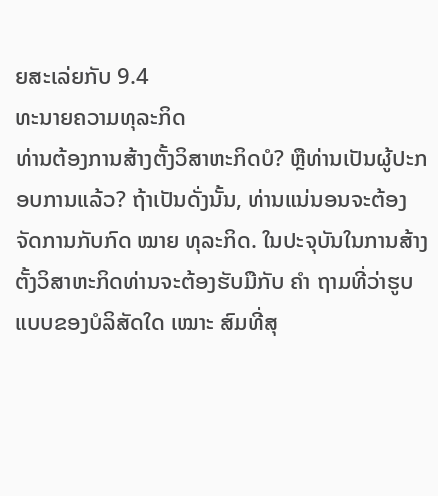ຍສະເລ່ຍກັບ 9.4
ທະນາຍຄວາມທຸລະກິດ
ທ່ານຕ້ອງການສ້າງຕັ້ງວິສາຫະກິດບໍ? ຫຼືທ່ານເປັນຜູ້ປະກອບການແລ້ວ? ຖ້າເປັນດັ່ງນັ້ນ, ທ່ານແນ່ນອນຈະຕ້ອງຈັດການກັບກົດ ໝາຍ ທຸລະກິດ. ໃນປະຈຸບັນໃນການສ້າງຕັ້ງວິສາຫະກິດທ່ານຈະຕ້ອງຮັບມືກັບ ຄຳ ຖາມທີ່ວ່າຮູບແບບຂອງບໍລິສັດໃດ ເໝາະ ສົມທີ່ສຸ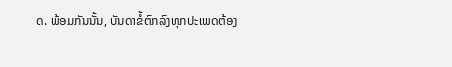ດ. ພ້ອມກັນນັ້ນ, ບັນດາຂໍ້ຕົກລົງທຸກປະເພດຕ້ອງ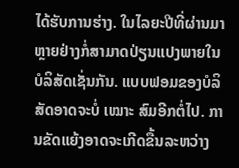ໄດ້ຮັບການຮ່າງ. ໃນໄລຍະປີທີ່ຜ່ານມາຫຼາຍຢ່າງກໍ່ສາມາດປ່ຽນແປງພາຍໃນບໍລິສັດເຊັ່ນກັນ. ແບບຟອມຂອງບໍລິສັດອາດຈະບໍ່ ເໝາະ ສົມອີກຕໍ່ໄປ. ການຂັດແຍ້ງອາດຈະເກີດຂື້ນລະຫວ່າງ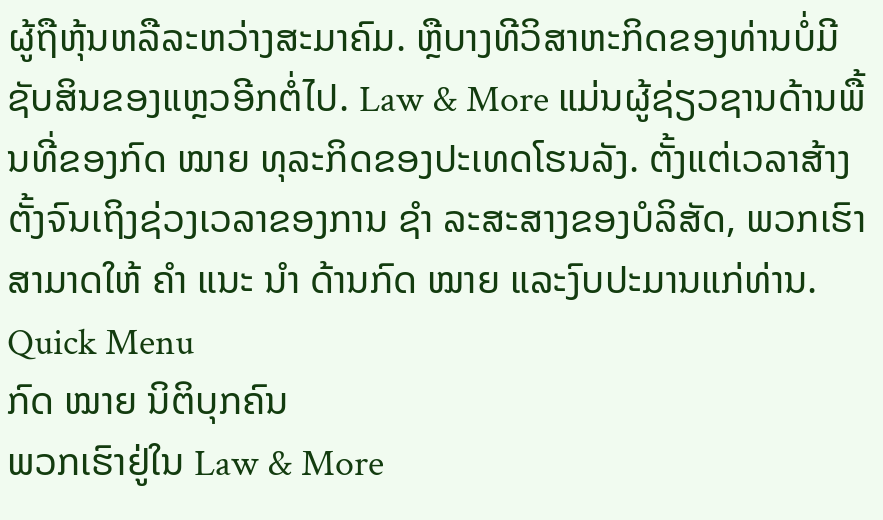ຜູ້ຖືຫຸ້ນຫລືລະຫວ່າງສະມາຄົມ. ຫຼືບາງທີວິສາຫະກິດຂອງທ່ານບໍ່ມີຊັບສິນຂອງແຫຼວອີກຕໍ່ໄປ. Law & More ແມ່ນຜູ້ຊ່ຽວຊານດ້ານພື້ນທີ່ຂອງກົດ ໝາຍ ທຸລະກິດຂອງປະເທດໂຮນລັງ. ຕັ້ງແຕ່ເວລາສ້າງຕັ້ງຈົນເຖິງຊ່ວງເວລາຂອງການ ຊຳ ລະສະສາງຂອງບໍລິສັດ, ພວກເຮົາສາມາດໃຫ້ ຄຳ ແນະ ນຳ ດ້ານກົດ ໝາຍ ແລະງົບປະມານແກ່ທ່ານ.
Quick Menu
ກົດ ໝາຍ ນິຕິບຸກຄົນ
ພວກເຮົາຢູ່ໃນ Law & More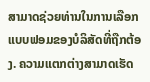ສາມາດຊ່ວຍທ່ານໃນການເລືອກແບບຟອມຂອງບໍລິສັດທີ່ຖືກຕ້ອງ. ຄວາມແຕກຕ່າງສາມາດເຮັດ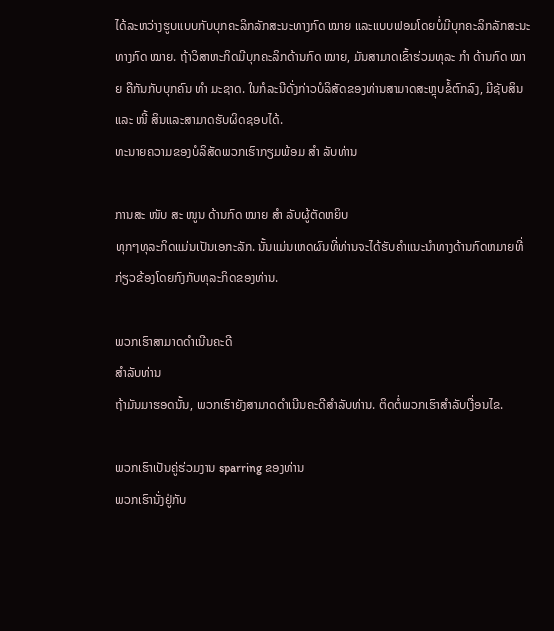ໄດ້ລະຫວ່າງຮູບແບບກັບບຸກຄະລິກລັກສະນະທາງກົດ ໝາຍ ແລະແບບຟອມໂດຍບໍ່ມີບຸກຄະລິກລັກສະນະທາງກົດ ໝາຍ. ຖ້າວິສາຫະກິດມີບຸກຄະລິກດ້ານກົດ ໝາຍ, ມັນສາມາດເຂົ້າຮ່ວມທຸລະ ກຳ ດ້ານກົດ ໝາຍ ຄືກັນກັບບຸກຄົນ ທຳ ມະຊາດ. ໃນກໍລະນີດັ່ງກ່າວບໍລິສັດຂອງທ່ານສາມາດສະຫຼຸບຂໍ້ຕົກລົງ, ມີຊັບສິນແລະ ໜີ້ ສິນແລະສາມາດຮັບຜິດຊອບໄດ້.
ທະນາຍຄວາມຂອງບໍລິສັດພວກເຮົາກຽມພ້ອມ ສຳ ລັບທ່ານ

ການສະ ໜັບ ສະ ໜູນ ດ້ານກົດ ໝາຍ ສຳ ລັບຜູ້ຕັດຫຍິບ
ທຸກໆທຸລະກິດແມ່ນເປັນເອກະລັກ. ນັ້ນແມ່ນເຫດຜົນທີ່ທ່ານຈະໄດ້ຮັບຄໍາແນະນໍາທາງດ້ານກົດຫມາຍທີ່ກ່ຽວຂ້ອງໂດຍກົງກັບທຸລະກິດຂອງທ່ານ.

ພວກເຮົາສາມາດດໍາເນີນຄະດີ
ສໍາລັບທ່ານ
ຖ້າມັນມາຮອດນັ້ນ, ພວກເຮົາຍັງສາມາດດໍາເນີນຄະດີສໍາລັບທ່ານ. ຕິດຕໍ່ພວກເຮົາສໍາລັບເງື່ອນໄຂ.

ພວກເຮົາເປັນຄູ່ຮ່ວມງານ sparring ຂອງທ່ານ
ພວກເຮົານັ່ງຢູ່ກັບ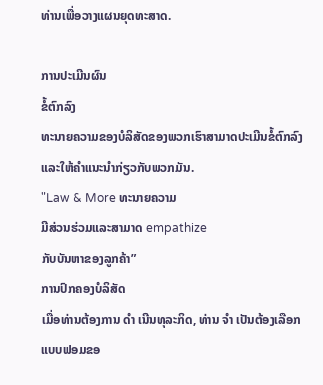ທ່ານເພື່ອວາງແຜນຍຸດທະສາດ.

ການປະເມີນຜົນ
ຂໍ້ຕົກລົງ
ທະນາຍຄວາມຂອງບໍລິສັດຂອງພວກເຮົາສາມາດປະເມີນຂໍ້ຕົກລົງແລະໃຫ້ຄໍາແນະນໍາກ່ຽວກັບພວກມັນ.
"Law & More ທະນາຍຄວາມ
ມີສ່ວນຮ່ວມແລະສາມາດ empathize
ກັບບັນຫາຂອງລູກຄ້າ”
ການປົກຄອງບໍລິສັດ
ເມື່ອທ່ານຕ້ອງການ ດຳ ເນີນທຸລະກິດ, ທ່ານ ຈຳ ເປັນຕ້ອງເລືອກແບບຟອມຂອ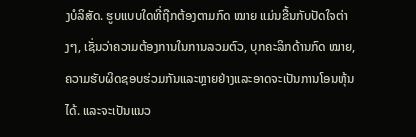ງບໍລິສັດ. ຮູບແບບໃດທີ່ຖືກຕ້ອງຕາມກົດ ໝາຍ ແມ່ນຂື້ນກັບປັດໃຈຕ່າງໆ, ເຊັ່ນວ່າຄວາມຕ້ອງການໃນການລວມຕົວ, ບຸກຄະລິກດ້ານກົດ ໝາຍ, ຄວາມຮັບຜິດຊອບຮ່ວມກັນແລະຫຼາຍຢ່າງແລະອາດຈະເປັນການໂອນຫຸ້ນໄດ້. ແລະຈະເປັນແນວ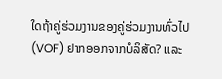ໃດຖ້າຄູ່ຮ່ວມງານຂອງຄູ່ຮ່ວມງານທົ່ວໄປ (VOF) ຢາກອອກຈາກບໍລິສັດ? ແລະ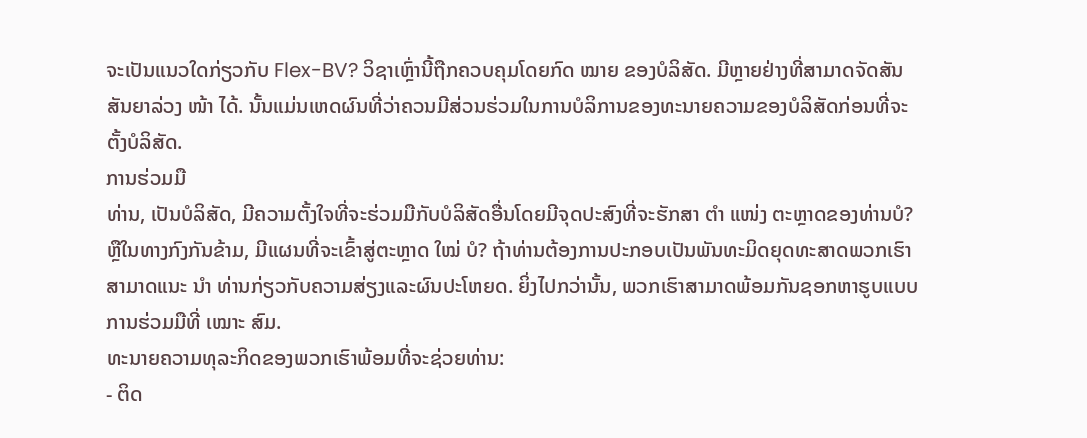ຈະເປັນແນວໃດກ່ຽວກັບ Flex-BV? ວິຊາເຫຼົ່ານີ້ຖືກຄວບຄຸມໂດຍກົດ ໝາຍ ຂອງບໍລິສັດ. ມີຫຼາຍຢ່າງທີ່ສາມາດຈັດສັນສັນຍາລ່ວງ ໜ້າ ໄດ້. ນັ້ນແມ່ນເຫດຜົນທີ່ວ່າຄວນມີສ່ວນຮ່ວມໃນການບໍລິການຂອງທະນາຍຄວາມຂອງບໍລິສັດກ່ອນທີ່ຈະຕັ້ງບໍລິສັດ.
ການຮ່ວມມື
ທ່ານ, ເປັນບໍລິສັດ, ມີຄວາມຕັ້ງໃຈທີ່ຈະຮ່ວມມືກັບບໍລິສັດອື່ນໂດຍມີຈຸດປະສົງທີ່ຈະຮັກສາ ຕຳ ແໜ່ງ ຕະຫຼາດຂອງທ່ານບໍ? ຫຼືໃນທາງກົງກັນຂ້າມ, ມີແຜນທີ່ຈະເຂົ້າສູ່ຕະຫຼາດ ໃໝ່ ບໍ? ຖ້າທ່ານຕ້ອງການປະກອບເປັນພັນທະມິດຍຸດທະສາດພວກເຮົາສາມາດແນະ ນຳ ທ່ານກ່ຽວກັບຄວາມສ່ຽງແລະຜົນປະໂຫຍດ. ຍິ່ງໄປກວ່ານັ້ນ, ພວກເຮົາສາມາດພ້ອມກັນຊອກຫາຮູບແບບການຮ່ວມມືທີ່ ເໝາະ ສົມ.
ທະນາຍຄວາມທຸລະກິດຂອງພວກເຮົາພ້ອມທີ່ຈະຊ່ວຍທ່ານ:
- ຕິດ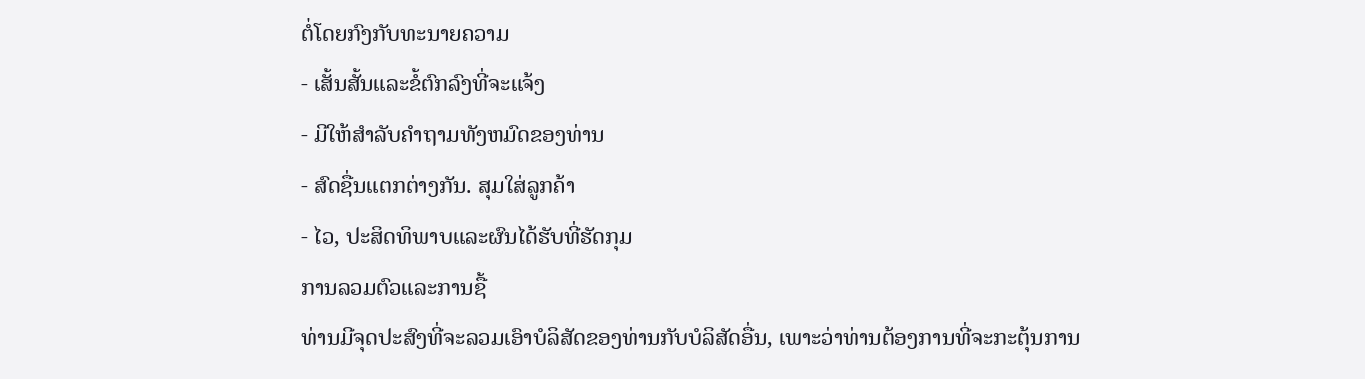ຕໍ່ໂດຍກົງກັບທະນາຍຄວາມ
- ເສັ້ນສັ້ນແລະຂໍ້ຕົກລົງທີ່ຈະແຈ້ງ
- ມີໃຫ້ສໍາລັບຄໍາຖາມທັງຫມົດຂອງທ່ານ
- ສົດຊື່ນແຕກຕ່າງກັນ. ສຸມໃສ່ລູກຄ້າ
- ໄວ, ປະສິດທິພາບແລະຜົນໄດ້ຮັບທີ່ຮັດກຸມ
ການລວມຕົວແລະການຊື້
ທ່ານມີຈຸດປະສົງທີ່ຈະລວມເອົາບໍລິສັດຂອງທ່ານກັບບໍລິສັດອື່ນ, ເພາະວ່າທ່ານຕ້ອງການທີ່ຈະກະຕຸ້ນການ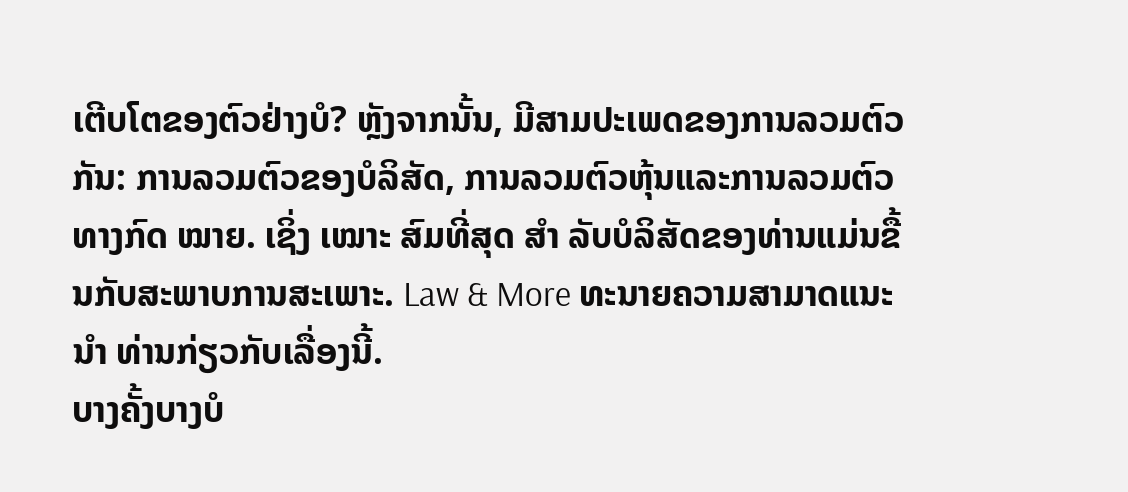ເຕີບໂຕຂອງຕົວຢ່າງບໍ? ຫຼັງຈາກນັ້ນ, ມີສາມປະເພດຂອງການລວມຕົວກັນ: ການລວມຕົວຂອງບໍລິສັດ, ການລວມຕົວຫຸ້ນແລະການລວມຕົວທາງກົດ ໝາຍ. ເຊິ່ງ ເໝາະ ສົມທີ່ສຸດ ສຳ ລັບບໍລິສັດຂອງທ່ານແມ່ນຂື້ນກັບສະພາບການສະເພາະ. Law & More ທະນາຍຄວາມສາມາດແນະ ນຳ ທ່ານກ່ຽວກັບເລື່ອງນີ້.
ບາງຄັ້ງບາງບໍ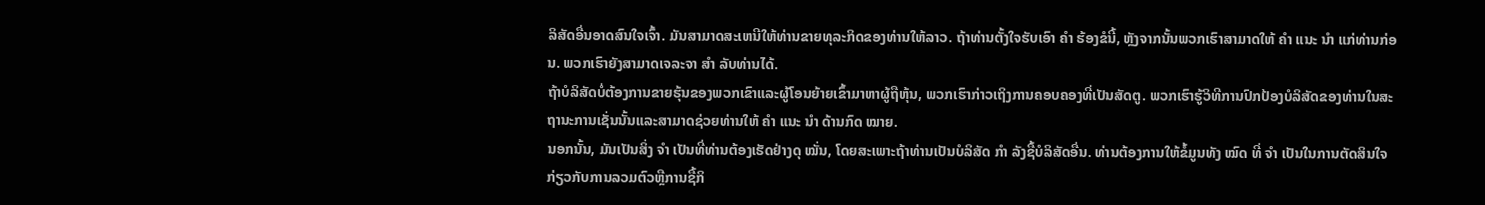ລິສັດອື່ນອາດສົນໃຈເຈົ້າ. ມັນສາມາດສະເຫນີໃຫ້ທ່ານຂາຍທຸລະກິດຂອງທ່ານໃຫ້ລາວ. ຖ້າທ່ານຕັ້ງໃຈຮັບເອົາ ຄຳ ຮ້ອງຂໍນີ້, ຫຼັງຈາກນັ້ນພວກເຮົາສາມາດໃຫ້ ຄຳ ແນະ ນຳ ແກ່ທ່ານກ່ອນ. ພວກເຮົາຍັງສາມາດເຈລະຈາ ສຳ ລັບທ່ານໄດ້.
ຖ້າບໍລິສັດບໍ່ຕ້ອງການຂາຍຮຸ້ນຂອງພວກເຂົາແລະຜູ້ໂອນຍ້າຍເຂົ້າມາຫາຜູ້ຖືຫຸ້ນ, ພວກເຮົາກ່າວເຖິງການຄອບຄອງທີ່ເປັນສັດຕູ. ພວກເຮົາຮູ້ວິທີການປົກປ້ອງບໍລິສັດຂອງທ່ານໃນສະຖານະການເຊັ່ນນັ້ນແລະສາມາດຊ່ວຍທ່ານໃຫ້ ຄຳ ແນະ ນຳ ດ້ານກົດ ໝາຍ.
ນອກນັ້ນ, ມັນເປັນສິ່ງ ຈຳ ເປັນທີ່ທ່ານຕ້ອງເຮັດຢ່າງດຸ ໝັ່ນ, ໂດຍສະເພາະຖ້າທ່ານເປັນບໍລິສັດ ກຳ ລັງຊື້ບໍລິສັດອື່ນ. ທ່ານຕ້ອງການໃຫ້ຂໍ້ມູນທັງ ໝົດ ທີ່ ຈຳ ເປັນໃນການຕັດສິນໃຈກ່ຽວກັບການລວມຕົວຫຼືການຊື້ກິ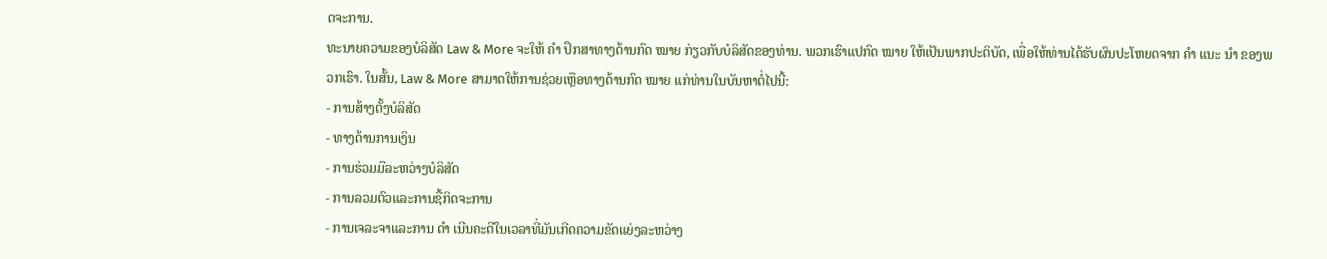ດຈະການ.
ທະນາຍຄວາມຂອງບໍລິສັດ Law & More ຈະໃຫ້ ຄຳ ປຶກສາທາງດ້ານກົດ ໝາຍ ກ່ຽວກັບບໍລິສັດຂອງທ່ານ. ພວກເຮົາແປກົດ ໝາຍ ໃຫ້ເປັນພາກປະຕິບັດ, ເພື່ອໃຫ້ທ່ານໄດ້ຮັບຜົນປະໂຫຍດຈາກ ຄຳ ແນະ ນຳ ຂອງພວກເຮົາ. ໃນສັ້ນ, Law & More ສາມາດໃຫ້ການຊ່ວຍເຫຼືອທາງດ້ານກົດ ໝາຍ ແກ່ທ່ານໃນບັນຫາຕໍ່ໄປນີ້:
- ການສ້າງຕັ້ງບໍລິສັດ
- ທາງດ້ານການເງິນ
- ການຮ່ວມມືລະຫວ່າງບໍລິສັດ
- ການລວມຕົວແລະການຊື້ກິດຈະການ
- ການເຈລະຈາແລະການ ດຳ ເນີນຄະດີໃນເວລາທີ່ມັນເກີດຄວາມຂັດແຍ່ງລະຫວ່າງ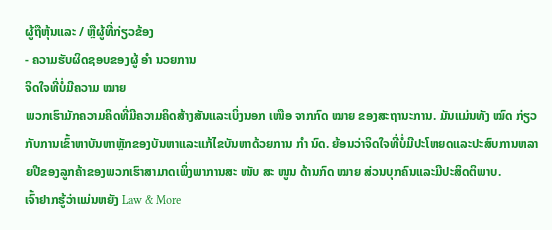ຜູ້ຖືຫຸ້ນແລະ / ຫຼືຜູ້ທີ່ກ່ຽວຂ້ອງ
- ຄວາມຮັບຜິດຊອບຂອງຜູ້ ອຳ ນວຍການ
ຈິດໃຈທີ່ບໍ່ມີຄວາມ ໝາຍ
ພວກເຮົາມັກຄວາມຄິດທີ່ມີຄວາມຄິດສ້າງສັນແລະເບິ່ງນອກ ເໜືອ ຈາກກົດ ໝາຍ ຂອງສະຖານະການ. ມັນແມ່ນທັງ ໝົດ ກ່ຽວກັບການເຂົ້າຫາບັນຫາຫຼັກຂອງບັນຫາແລະແກ້ໄຂບັນຫາດ້ວຍການ ກຳ ນົດ. ຍ້ອນວ່າຈິດໃຈທີ່ບໍ່ມີປະໂຫຍດແລະປະສົບການຫລາຍປີຂອງລູກຄ້າຂອງພວກເຮົາສາມາດເພິ່ງພາການສະ ໜັບ ສະ ໜູນ ດ້ານກົດ ໝາຍ ສ່ວນບຸກຄົນແລະມີປະສິດຕິພາບ.
ເຈົ້າຢາກຮູ້ວ່າແມ່ນຫຍັງ Law & More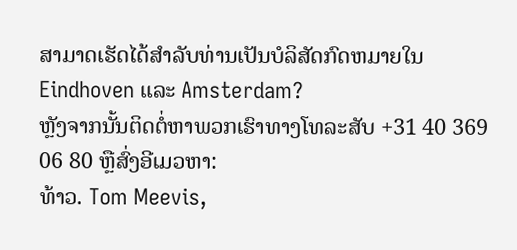ສາມາດເຮັດໄດ້ສໍາລັບທ່ານເປັນບໍລິສັດກົດຫມາຍໃນ Eindhoven ແລະ Amsterdam?
ຫຼັງຈາກນັ້ນຕິດຕໍ່ຫາພວກເຮົາທາງໂທລະສັບ +31 40 369 06 80 ຫຼືສົ່ງອີເມວຫາ:
ທ້າວ. Tom Meevis,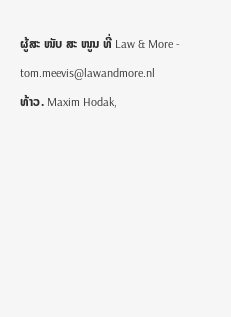ຜູ້ສະ ໜັບ ສະ ໜູນ ທີ່ Law & More - tom.meevis@lawandmore.nl
ທ້າວ. Maxim Hodak,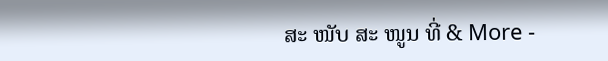ສະ ໜັບ ສະ ໜູນ ທີ່ & More -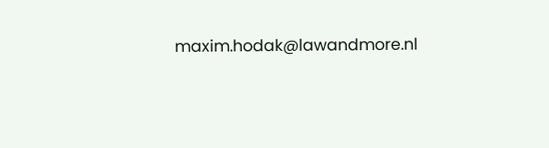maxim.hodak@lawandmore.nl